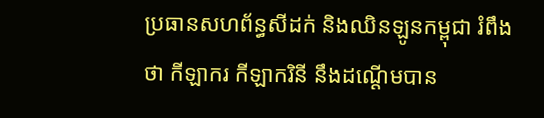ប្រធានសហព័ន្ធសីដក់ និងឈិនឡូនកម្ពុជា រំពឹងថា កីឡាករ កីឡាករិនី នឹងដណ្ដើមបាន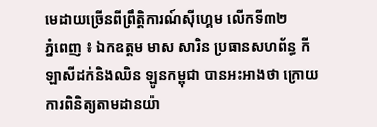មេដាយច្រើនពីព្រឹត្តិការណ៍ស៊ីហ្គេម លើកទី៣២
ភ្នំពេញ ៖ ឯកឧត្តម មាស សារិន ប្រធានសហព័ន្ធ កីឡាសីដក់និងឈិន ឡូនកម្ពុជា បានអះអាងថា ក្រោយការពិនិត្យតាមដានយ៉ា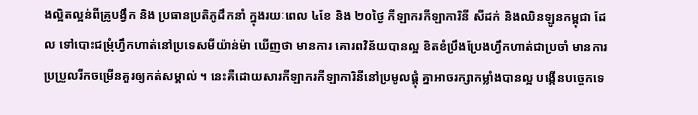ងល្អិតល្អន់ពីគ្រូបង្វឹក និង ប្រធានប្រតិភូដឹកនាំ ក្នុងរយៈពេល ៤ខែ និង ២០ថ្ងៃ កីឡាករកីឡាការិនី សីដក់ និងឈិនឡូនកម្ពុជា ដែល ទៅបោះជម្រុំហ្វឹកហាត់នៅប្រទេសមីយ៉ាន់ម៉ា ឃើញថា មានការ គោរពវិន័យបានល្អ ខិតខំប្រឹងប្រែងហ្វឹកហាត់ជាប្រចាំ មានការប្រប្រួលរីកចម្រើនគួរឲ្យកត់សម្គាល់ ។ នេះគឺដោយសារកីឡាករកីឡាការិនីនៅប្រមូលផ្ដុំ គ្នាអាចរក្សាកម្លាំងបានល្អ បង្កើនបច្ចេកទេ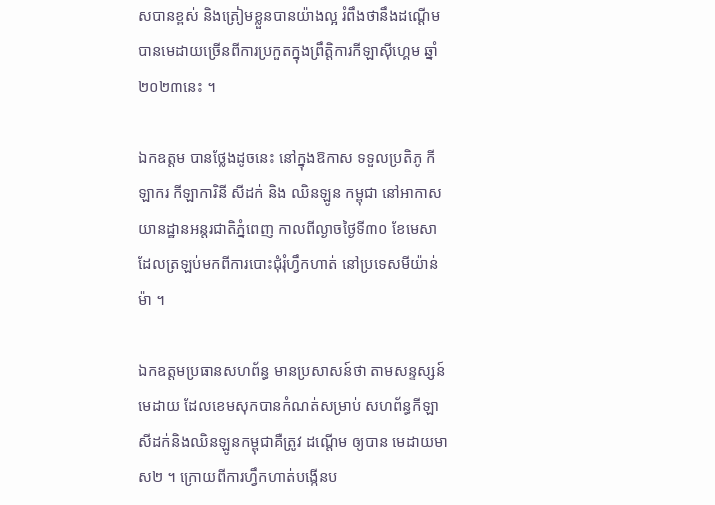សបានខ្ពស់ និងត្រៀមខ្លួនបានយ៉ាងល្អ រំពឹងថានឹងដណ្ដើមបានមេដាយច្រើនពីការប្រកួតក្នុងព្រឹត្តិការកីឡាស៊ីហ្គេម ឆ្នាំ២០២៣នេះ ។

ឯកឧត្តម បានថ្លែងដូចនេះ នៅក្នុងឱកាស ទទួលប្រតិភូ កីឡាករ កីឡាការិនី សីដក់ និង ឈិនឡូន កម្ពុជា នៅអាកាសយានដ្ឋានអន្ដរជាតិភ្នំពេញ កាលពីល្ងាចថ្ងៃទី៣០ ខែមេសាដែលត្រឡប់មកពីការបោះជុំរុំហ្វឹកហាត់ នៅប្រទេសមីយ៉ាន់ម៉ា ។

ឯកឧត្តមប្រធានសហព័ន្ធ មានប្រសាសន៍ថា តាមសន្ទស្សន៍មេដាយ ដែលខេមសុកបានកំណត់សម្រាប់ សហព័ន្ធកីឡាសីដក់និងឈិនឡូនកម្ពុជាគឺត្រូវ ដណ្ដើម ឲ្យបាន មេដាយមាស២ ។ ក្រោយពីការហ្វឹកហាត់បង្កើនប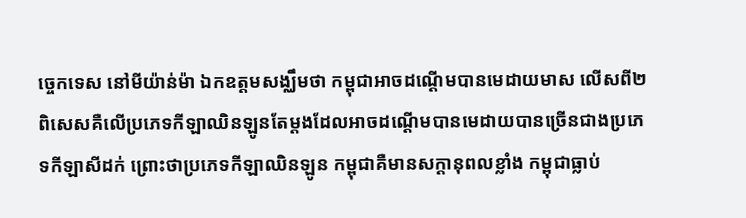ច្ចេកទេស នៅមីយ៉ាន់ម៉ា ឯកឧត្តមសង្ឈឹមថា កម្ពុជាអាចដណ្ដើមបានមេដាយមាស លើសពី២ ពិសេសគឺលើប្រភេទកីឡាឈិនឡូនតែម្ដងដែលអាចដណ្ដើមបានមេដាយបានច្រើនជាងប្រភេទកីឡាសីដក់ ព្រោះថាប្រភេទកីឡាឈិនឡូន កម្ពុជាគឺមានសក្ដានុពលខ្លាំង កម្ពុជាធ្លាប់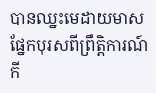បានឈ្នះមេដាយមាស ផ្នែកបុរសពីព្រឹត្តិការណ៍កី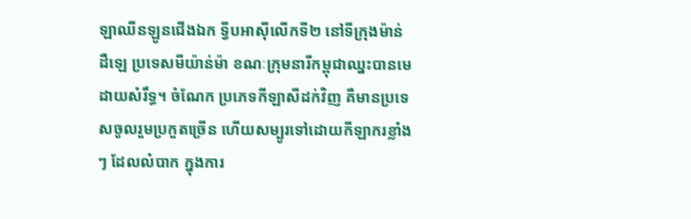ឡាឈីនឡូនជើងឯក ទ្វីបអាស៊ីលើកទី២ នៅទីក្រុងម៉ាន់ដឺឡេ ប្រទេសមីយ៉ាន់ម៉ា ខណៈក្រុមនារីកម្ពុជាឈ្នះបានមេដាយសំរឹទ្ធ។ ចំណែក ប្រភេទកីឡាសីដក់វិញ គឺមានប្រទេសចូលរួមប្រកួតច្រើន ហើយសម្បូរទៅដោយកីឡាករខ្លាំងៗ ដែលលំបាក ក្នុងការ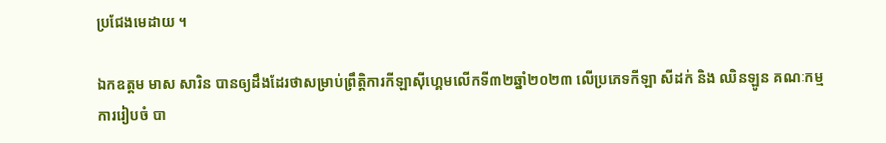ប្រជែងមេដាយ ។

ឯកឧត្តម មាស សារិន បានឲ្យដឹងដែរថាសម្រាប់ព្រឹត្តិការកីឡាស៊ីហ្គេមលើកទី៣២ឆ្នាំ២០២៣ លើប្រភេទកីឡា សីដក់ និង ឈិនឡូន គណៈកម្មការរៀបចំ បា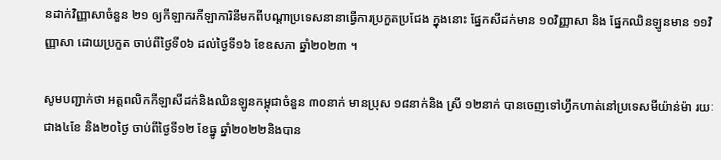នដាក់វិញ្ញាសាចំនួន ២១ ឲ្យកីឡាករកីឡាការិនីមកពីបណ្ដាប្រទេសនានាធ្វើការប្រកួតប្រជែង ក្នុងនោះ ផ្នែកសីដក់មាន ១០វិញ្ញាសា និង ផ្នែកឈិនឡូនមាន ១១វិញ្ញាសា ដោយប្រកួត ចាប់ពីថ្ងៃទី០៦ ដល់ថ្ងៃទី១៦ ខែឧសភា ឆ្នាំ២០២៣ ។

សូមបញ្ជាក់ថា អត្តពលិកកីឡាសីដក់និងឈិនឡូនកម្ពុជាចំនួន ៣០នាក់ មានប្រុស ១៨នាក់និង ស្រី ១២នាក់ បានចេញទៅហ្វឹកហាត់នៅប្រទេសមីយ៉ាន់ម៉ា រយៈជាង៤ខែ និង២០ថ្ងៃ ចាប់ពីថ្ងៃទី១២ ខែធ្នូ ឆ្នាំ២០២២និងបាន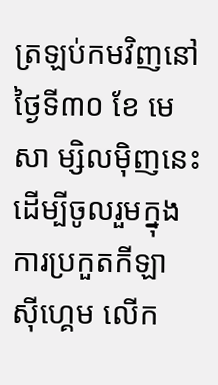ត្រឡប់កមវិញនៅ ថ្ងៃទី៣០ ខែ មេសា ម្សិលម៉ិញនេះ ដើម្បីចូលរួមក្នុងការប្រកួតកីឡា ស៊ីហ្គេម លើក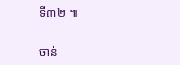ទី៣២ ៕


ចាន់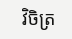វិចិត្រ